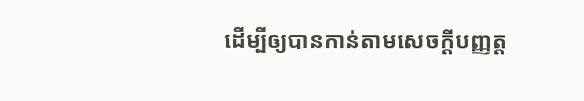ដើម្បីឲ្យបានកាន់តាមសេចក្ដីបញ្ញត្ត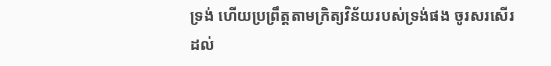ទ្រង់ ហើយប្រព្រឹត្តតាមក្រិត្យវិន័យរបស់ទ្រង់ផង ចូរសរសើរដល់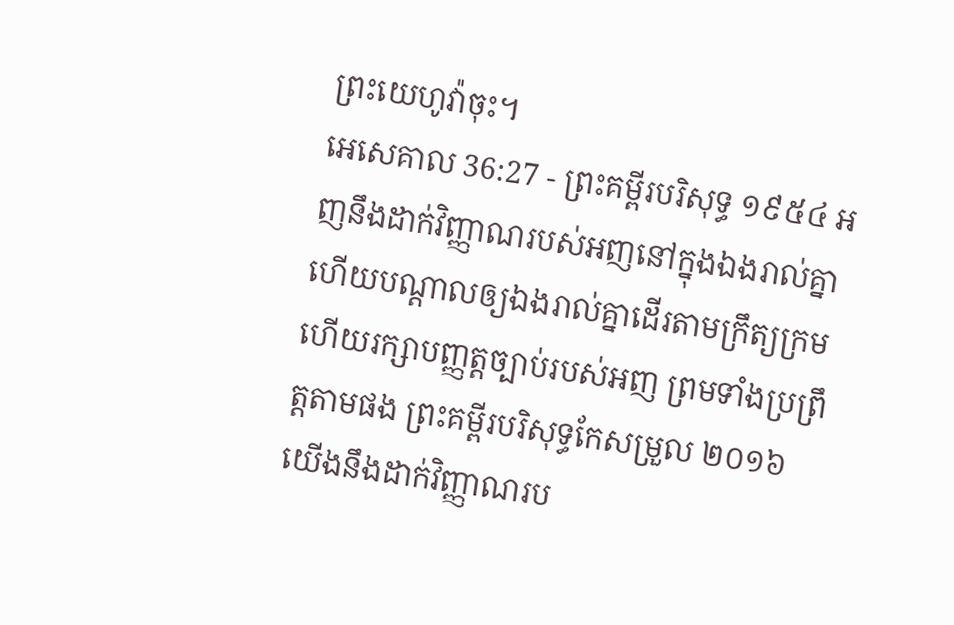ព្រះយេហូវ៉ាចុះ។
អេសេគាល 36:27 - ព្រះគម្ពីរបរិសុទ្ធ ១៩៥៤ អញនឹងដាក់វិញ្ញាណរបស់អញនៅក្នុងឯងរាល់គ្នា ហើយបណ្តាលឲ្យឯងរាល់គ្នាដើរតាមក្រឹត្យក្រម ហើយរក្សាបញ្ញត្តច្បាប់របស់អញ ព្រមទាំងប្រព្រឹត្តតាមផង ព្រះគម្ពីរបរិសុទ្ធកែសម្រួល ២០១៦ យើងនឹងដាក់វិញ្ញាណរប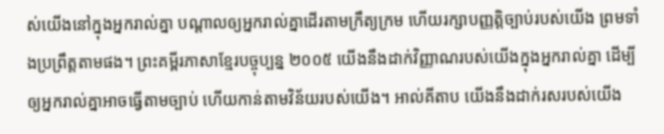ស់យើងនៅក្នុងអ្នករាល់គ្នា បណ្ដាលឲ្យអ្នករាល់គ្នាដើរតាមក្រឹត្យក្រម ហើយរក្សាបញ្ញត្តិច្បាប់របស់យើង ព្រមទាំងប្រព្រឹត្តតាមផង។ ព្រះគម្ពីរភាសាខ្មែរបច្ចុប្បន្ន ២០០៥ យើងនឹងដាក់វិញ្ញាណរបស់យើងក្នុងអ្នករាល់គ្នា ដើម្បីឲ្យអ្នករាល់គ្នាអាចធ្វើតាមច្បាប់ ហើយកាន់តាមវិន័យរបស់យើង។ អាល់គីតាប យើងនឹងដាក់រសរបស់យើង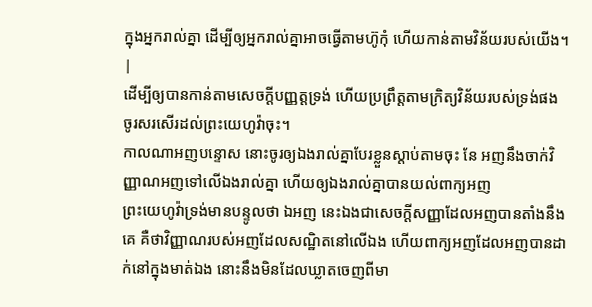ក្នុងអ្នករាល់គ្នា ដើម្បីឲ្យអ្នករាល់គ្នាអាចធ្វើតាមហ៊ូកុំ ហើយកាន់តាមវិន័យរបស់យើង។ |
ដើម្បីឲ្យបានកាន់តាមសេចក្ដីបញ្ញត្តទ្រង់ ហើយប្រព្រឹត្តតាមក្រិត្យវិន័យរបស់ទ្រង់ផង ចូរសរសើរដល់ព្រះយេហូវ៉ាចុះ។
កាលណាអញបន្ទោស នោះចូរឲ្យឯងរាល់គ្នាបែរខ្លួនស្តាប់តាមចុះ នែ អញនឹងចាក់វិញ្ញាណអញទៅលើឯងរាល់គ្នា ហើយឲ្យឯងរាល់គ្នាបានយល់ពាក្យអញ
ព្រះយេហូវ៉ាទ្រង់មានបន្ទូលថា ឯអញ នេះឯងជាសេចក្ដីសញ្ញាដែលអញបានតាំងនឹងគេ គឺថាវិញ្ញាណរបស់អញដែលសណ្ឋិតនៅលើឯង ហើយពាក្យអញដែលអញបានដាក់នៅក្នុងមាត់ឯង នោះនឹងមិនដែលឃ្លាតចេញពីមា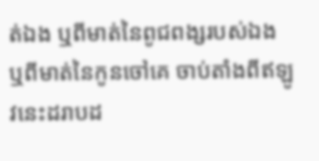ត់ឯង ឬពីមាត់នៃពូជពង្សរបស់ឯង ឬពីមាត់នៃកូនចៅគេ ចាប់តាំងពីឥឡូវនេះដរាបដ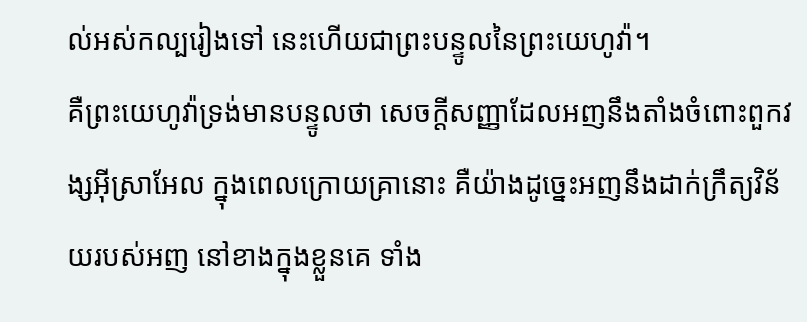ល់អស់កល្បរៀងទៅ នេះហើយជាព្រះបន្ទូលនៃព្រះយេហូវ៉ា។
គឺព្រះយេហូវ៉ាទ្រង់មានបន្ទូលថា សេចក្ដីសញ្ញាដែលអញនឹងតាំងចំពោះពួកវង្សអ៊ីស្រាអែល ក្នុងពេលក្រោយគ្រានោះ គឺយ៉ាងដូច្នេះអញនឹងដាក់ក្រឹត្យវិន័យរបស់អញ នៅខាងក្នុងខ្លួនគេ ទាំង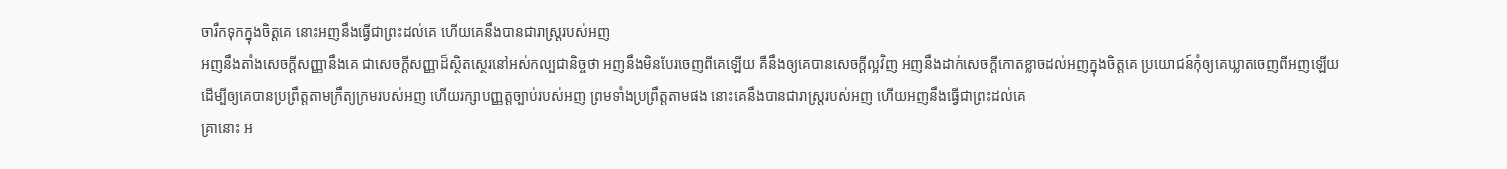ចារឹកទុកក្នុងចិត្តគេ នោះអញនឹងធ្វើជាព្រះដល់គេ ហើយគេនឹងបានជារាស្ត្ររបស់អញ
អញនឹងតាំងសេចក្ដីសញ្ញានឹងគេ ជាសេចក្ដីសញ្ញាដ៏ស្ថិតស្ថេរនៅអស់កល្បជានិច្ចថា អញនឹងមិនបែរចេញពីគេឡើយ គឺនឹងឲ្យគេបានសេចក្ដីល្អវិញ អញនឹងដាក់សេចក្ដីកោតខ្លាចដល់អញក្នុងចិត្តគេ ប្រយោជន៍កុំឲ្យគេឃ្លាតចេញពីអញឡើយ
ដើម្បីឲ្យគេបានប្រព្រឹត្តតាមក្រឹត្យក្រមរបស់អញ ហើយរក្សាបញ្ញត្តច្បាប់របស់អញ ព្រមទាំងប្រព្រឹត្តតាមផង នោះគេនឹងបានជារាស្ត្ររបស់អញ ហើយអញនឹងធ្វើជាព្រះដល់គេ
គ្រានោះ អ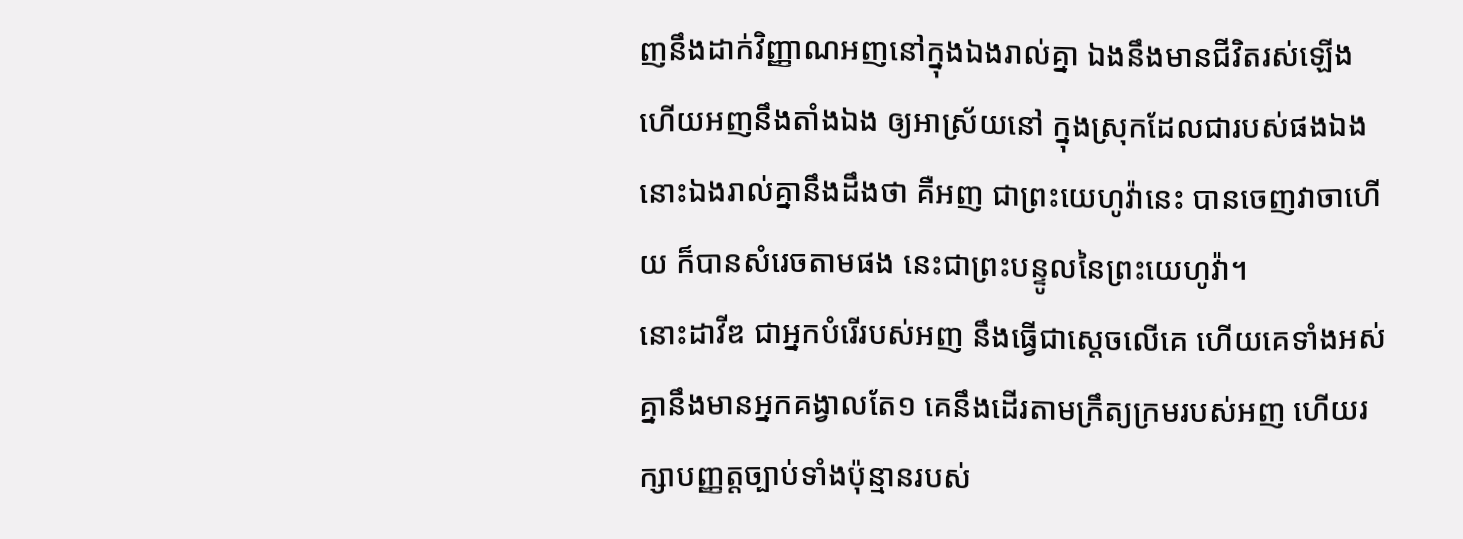ញនឹងដាក់វិញ្ញាណអញនៅក្នុងឯងរាល់គ្នា ឯងនឹងមានជីវិតរស់ឡើង ហើយអញនឹងតាំងឯង ឲ្យអាស្រ័យនៅ ក្នុងស្រុកដែលជារបស់ផងឯង នោះឯងរាល់គ្នានឹងដឹងថា គឺអញ ជាព្រះយេហូវ៉ានេះ បានចេញវាចាហើយ ក៏បានសំរេចតាមផង នេះជាព្រះបន្ទូលនៃព្រះយេហូវ៉ា។
នោះដាវីឌ ជាអ្នកបំរើរបស់អញ នឹងធ្វើជាស្តេចលើគេ ហើយគេទាំងអស់គ្នានឹងមានអ្នកគង្វាលតែ១ គេនឹងដើរតាមក្រឹត្យក្រមរបស់អញ ហើយរក្សាបញ្ញត្តច្បាប់ទាំងប៉ុន្មានរបស់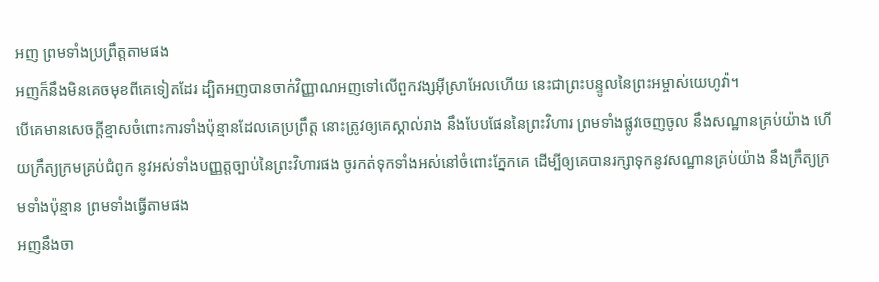អញ ព្រមទាំងប្រព្រឹត្តតាមផង
អញក៏នឹងមិនគេចមុខពីគេទៀតដែរ ដ្បិតអញបានចាក់វិញ្ញាណអញទៅលើពួកវង្សអ៊ីស្រាអែលហើយ នេះជាព្រះបន្ទូលនៃព្រះអម្ចាស់យេហូវ៉ា។
បើគេមានសេចក្ដីខ្មាសចំពោះការទាំងប៉ុន្មានដែលគេប្រព្រឹត្ត នោះត្រូវឲ្យគេស្គាល់រាង នឹងបែបផែននៃព្រះវិហារ ព្រមទាំងផ្លូវចេញចូល នឹងសណ្ឋានគ្រប់យ៉ាង ហើយក្រឹត្យក្រមគ្រប់ជំពូក នូវអស់ទាំងបញ្ញត្តច្បាប់នៃព្រះវិហារផង ចូរកត់ទុកទាំងអស់នៅចំពោះភ្នែកគេ ដើម្បីឲ្យគេបានរក្សាទុកនូវសណ្ឋានគ្រប់យ៉ាង នឹងក្រឹត្យក្រមទាំងប៉ុន្មាន ព្រមទាំងធ្វើតាមផង
អញនឹងចា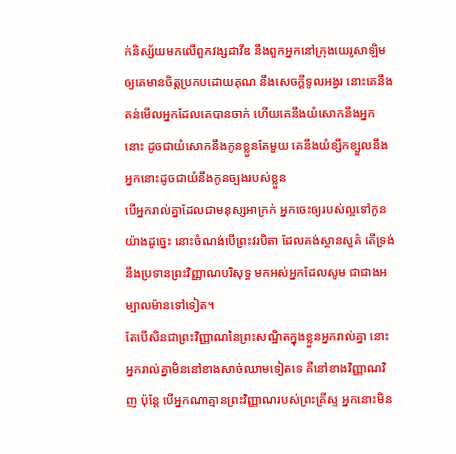ក់និស្ស័យមកលើពួកវង្សដាវីឌ នឹងពួកអ្នកនៅក្រុងយេរូសាឡិម ឲ្យគេមានចិត្តប្រកបដោយគុណ នឹងសេចក្ដីទូលអង្វរ នោះគេនឹងគន់មើលអ្នកដែលគេបានចាក់ ហើយគេនឹងយំសោកនឹងអ្នកនោះ ដូចជាយំសោកនឹងកូនខ្លួនតែមួយ គេនឹងយំខ្សឹកខ្សួលនឹងអ្នកនោះដូចជាយំនឹងកូនច្បងរបស់ខ្លួន
បើអ្នករាល់គ្នាដែលជាមនុស្សអាក្រក់ អ្នកចេះឲ្យរបស់ល្អទៅកូនយ៉ាងដូច្នេះ នោះចំណង់បើព្រះវរបិតា ដែលគង់ស្ថានសួគ៌ តើទ្រង់នឹងប្រទានព្រះវិញ្ញាណបរិសុទ្ធ មកអស់អ្នកដែលសូម ជាជាងអម្បាលម៉ានទៅទៀត។
តែបើសិនជាព្រះវិញ្ញាណនៃព្រះសណ្ឋិតក្នុងខ្លួនអ្នករាល់គ្នា នោះអ្នករាល់គ្នាមិននៅខាងសាច់ឈាមទៀតទេ គឺនៅខាងវិញ្ញាណវិញ ប៉ុន្តែ បើអ្នកណាគ្មានព្រះវិញ្ញាណរបស់ព្រះគ្រីស្ទ អ្នកនោះមិន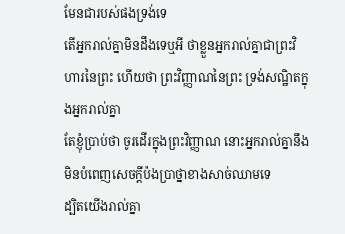មែនជារបស់ផងទ្រង់ទេ
តើអ្នករាល់គ្នាមិនដឹងទេឬអី ថាខ្លួនអ្នករាល់គ្នាជាព្រះវិហារនៃព្រះ ហើយថា ព្រះវិញ្ញាណនៃព្រះ ទ្រង់សណ្ឋិតក្នុងអ្នករាល់គ្នា
តែខ្ញុំប្រាប់ថា ចូរដើរក្នុងព្រះវិញ្ញាណ នោះអ្នករាល់គ្នានឹងមិនបំពេញសេចក្ដីប៉ងប្រាថ្នាខាងសាច់ឈាមទេ
ដ្បិតយើងរាល់គ្នា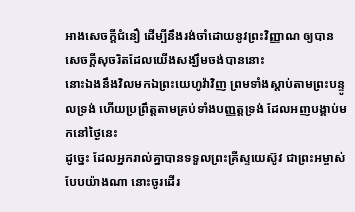អាងសេចក្ដីជំនឿ ដើម្បីនឹងរង់ចាំដោយនូវព្រះវិញ្ញាណ ឲ្យបានសេចក្ដីសុចរិតដែលយើងសង្ឃឹមចង់បាននោះ
នោះឯងនឹងវិលមកឯព្រះយេហូវ៉ាវិញ ព្រមទាំងស្តាប់តាមព្រះបន្ទូលទ្រង់ ហើយប្រព្រឹត្តតាមគ្រប់ទាំងបញ្ញត្តទ្រង់ ដែលអញបង្គាប់មកនៅថ្ងៃនេះ
ដូច្នេះ ដែលអ្នករាល់គ្នាបានទទួលព្រះគ្រីស្ទយេស៊ូវ ជាព្រះអម្ចាស់ បែបយ៉ាងណា នោះចូរដើរ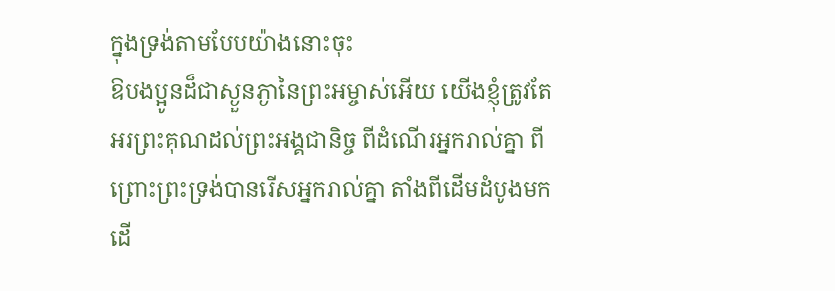ក្នុងទ្រង់តាមបែបយ៉ាងនោះចុះ
ឱបងប្អូនដ៏ជាស្ងួនភ្ងានៃព្រះអម្ចាស់អើយ យើងខ្ញុំត្រូវតែអរព្រះគុណដល់ព្រះអង្គជានិច្ច ពីដំណើរអ្នករាល់គ្នា ពីព្រោះព្រះទ្រង់បានរើសអ្នករាល់គ្នា តាំងពីដើមដំបូងមក ដើ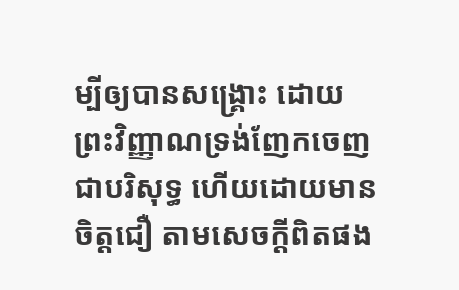ម្បីឲ្យបានសង្គ្រោះ ដោយព្រះវិញ្ញាណទ្រង់ញែកចេញជាបរិសុទ្ធ ហើយដោយមានចិត្តជឿ តាមសេចក្ដីពិតផង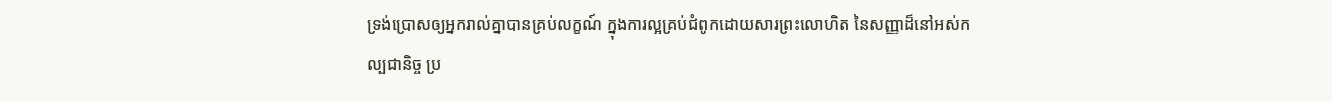ទ្រង់ប្រោសឲ្យអ្នករាល់គ្នាបានគ្រប់លក្ខណ៍ ក្នុងការល្អគ្រប់ជំពូកដោយសារព្រះលោហិត នៃសញ្ញាដ៏នៅអស់កល្បជានិច្ច ប្រ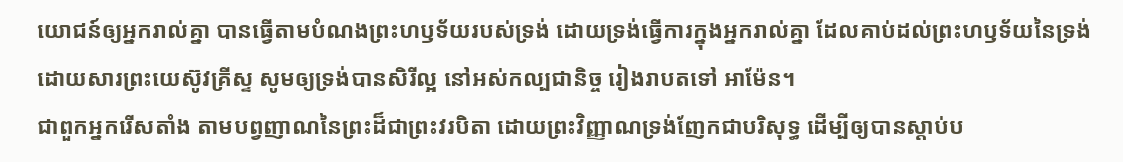យោជន៍ឲ្យអ្នករាល់គ្នា បានធ្វើតាមបំណងព្រះហឫទ័យរបស់ទ្រង់ ដោយទ្រង់ធ្វើការក្នុងអ្នករាល់គ្នា ដែលគាប់ដល់ព្រះហឫទ័យនៃទ្រង់ ដោយសារព្រះយេស៊ូវគ្រីស្ទ សូមឲ្យទ្រង់បានសិរីល្អ នៅអស់កល្បជានិច្ច រៀងរាបតទៅ អាម៉ែន។
ជាពួកអ្នករើសតាំង តាមបព្វញាណនៃព្រះដ៏ជាព្រះវរបិតា ដោយព្រះវិញ្ញាណទ្រង់ញែកជាបរិសុទ្ធ ដើម្បីឲ្យបានស្តាប់ប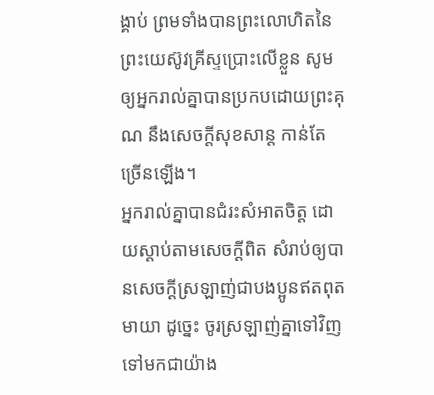ង្គាប់ ព្រមទាំងបានព្រះលោហិតនៃព្រះយេស៊ូវគ្រីស្ទប្រោះលើខ្លួន សូមឲ្យអ្នករាល់គ្នាបានប្រកបដោយព្រះគុណ នឹងសេចក្ដីសុខសាន្ត កាន់តែច្រើនឡើង។
អ្នករាល់គ្នាបានជំរះសំអាតចិត្ត ដោយស្តាប់តាមសេចក្ដីពិត សំរាប់ឲ្យបានសេចក្ដីស្រឡាញ់ជាបងប្អូនឥតពុតមាយា ដូច្នេះ ចូរស្រឡាញ់គ្នាទៅវិញទៅមកជាយ៉ាង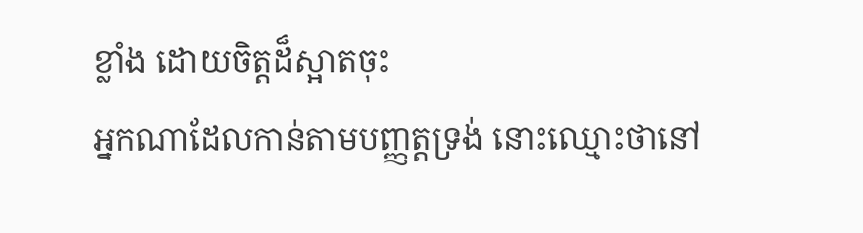ខ្លាំង ដោយចិត្តដ៏ស្អាតចុះ
អ្នកណាដែលកាន់តាមបញ្ញត្តទ្រង់ នោះឈ្មោះថានៅ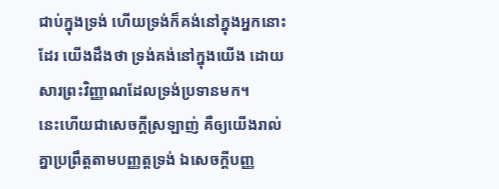ជាប់ក្នុងទ្រង់ ហើយទ្រង់ក៏គង់នៅក្នុងអ្នកនោះដែរ យើងដឹងថា ទ្រង់គង់នៅក្នុងយើង ដោយសារព្រះវិញ្ញាណដែលទ្រង់ប្រទានមក។
នេះហើយជាសេចក្ដីស្រឡាញ់ គឺឲ្យយើងរាល់គ្នាប្រព្រឹត្តតាមបញ្ញត្តទ្រង់ ឯសេចក្ដីបញ្ញ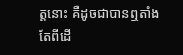ត្តនោះ គឺដូចជាបានឮតាំងតែពីដើ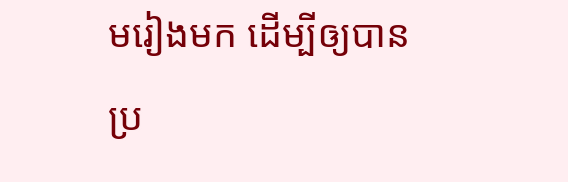មរៀងមក ដើម្បីឲ្យបានប្រ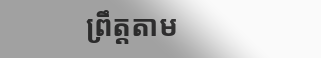ព្រឹត្តតាម